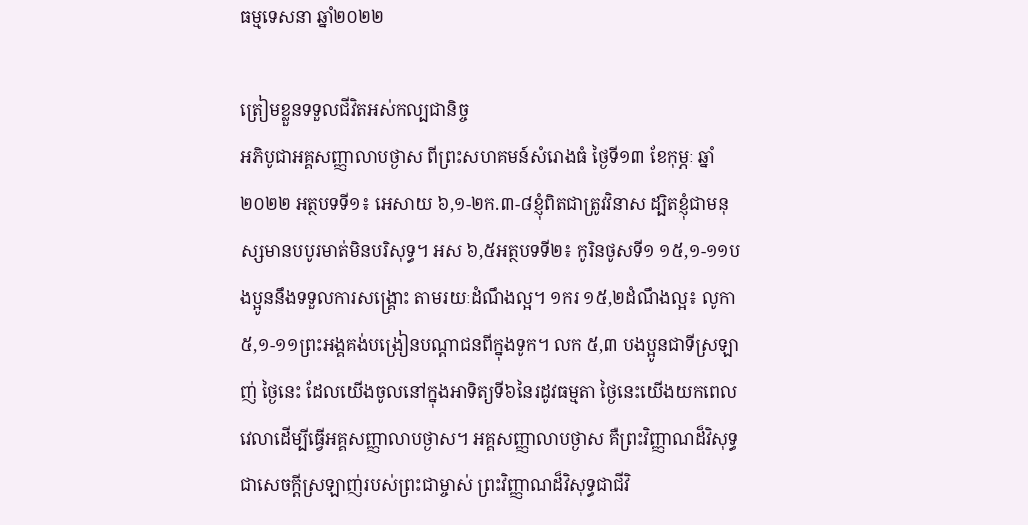ធម្មទេសនា ឆ្នាំ២០២២

ត្រៀមខ្លួនទទួលជីវិតអស់កល្បជានិច្ច
អភិបូជាអគ្គសញ្ញាលាបថ្ងាស ពីព្រះសហគមន៍សំរោងធំ ថ្ងៃទី១៣ ខែកុម្ភៈ ឆ្នាំ២០២២ អត្ថបទទី១៖ អេសាយ ៦,១-២ក.៣-៨ខ្ញុំពិតជាត្រូវវិនាស ដ្បិតខ្ញុំជាមនុស្សមានបបូរមាត់មិនបរិសុទ្ធ។ អស ៦,៥អត្ថបទទី២៖ កូរិនថូសទី១ ១៥,១-១១បងប្អូននឹងទទួលការសង្គ្រោះ តាមរយៈដំណឹងល្អ។ ១ករ ១៥,២ដំណឹងល្អ៖ លូកា ៥,១-១១ព្រះអង្គគង់បង្រៀនបណ្ដាជនពីក្នុងទូក។ លក ៥,៣ បងប្អូនជាទីស្រឡាញ់ ថ្ងៃនេះ ដែលយើងចូលនៅក្នុងអាទិត្យទី៦នៃរដូវធម្មតា ថ្ងៃនេះយើងយកពេលវេលាដើម្បីធ្វើអគ្គសញ្ញាលាបថ្ងាស។ អគ្គសញ្ញាលាបថ្ងាស គឺព្រះវិញ្ញាណដ៏វិសុទ្ធជាសេចក្ដីស្រឡាញ់របស់ព្រះជាម្ចាស់ ព្រះវិញ្ញាណដ៏វិសុទ្ធជាជីវិ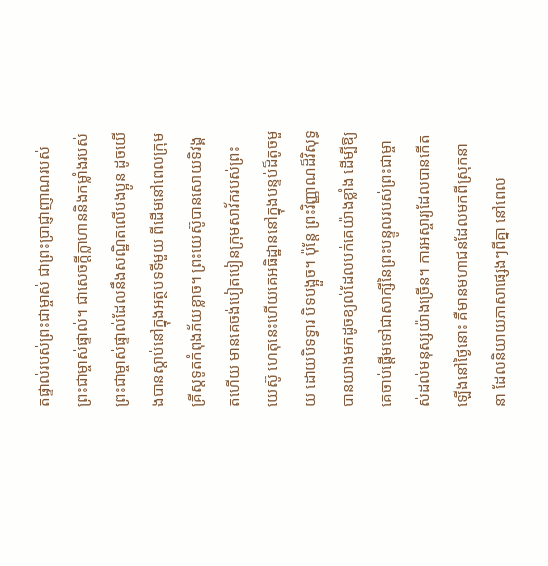តផ្ទាល់របស់ព្រះជាម្ចាស់ ជាព្រះប្រាជ្ញាញាណរបស់ព្រះជាម្ចាស់ផ្ទាល់។ ជាសេចក្ដីក្លាហាននិងកម្លាំងរបស់ព្រះជាម្ចាស់ផ្ទាល់ដែលនឹងសណ្ឋិតលើបងប្អូន ដូចយើងបានស្ដាប់នៅក្នុងអត្ថបទទីមួយ ពីដើមនៅពេលក្រុមគ្រីស្តទូតកំពុងភ័យខ្លាច។ ព្រះយេស៊ូបានសោយទិវង្គតហើយ មានគេចង់បៀតបៀនក្រុមសាវ័ករបស់ព្រះយេស៊ូ ហេតុនេះហើយគេអធិដ្ឋាននៅក្នុងបន្ទប់ដ៏តូចមួយ ដោយបិទទ្វារ បិទបង្អួច។ ប៉ុន្តែ ព្រះវិញ្ញាណដ៏វិសុទ្ធបានយាងមកដូចខ្យល់ដែលបក់គេយ៉ាងខ្លាំង ដើម្បីឱ្យគេចាប់ផ្ដើមទៅជាសាក្សីនៃព្រះបន្ទូលរបស់ព្រះជាម្ចាស់ដល់មនុស្សយ៉ាងច្រើន។ ការអស្ចារ្យដែលបានកើតឡើងនៅថ្ងៃនោះ គឺមានមហាជនដែលមកពីស្រុកនានា ដែលនិយាយភាសាផ្សេងៗពីគ្នា នៅពេល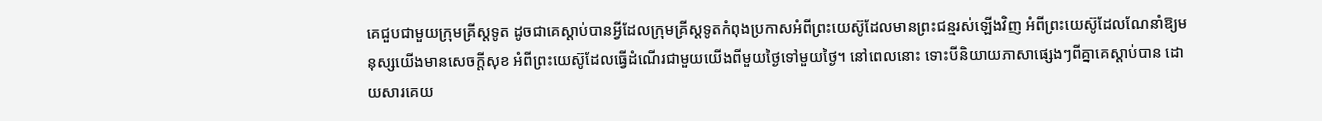គេជួបជាមួយក្រុមគ្រីស្តទូត ដូចជាគេស្ដាប់បានអ្វីដែលក្រុមគ្រីស្តទូតកំពុងប្រកាសអំពីព្រះយេស៊ូដែលមានព្រះជន្មរស់ឡើងវិញ អំពីព្រះយេស៊ូដែលណែនាំឱ្យមនុស្សយើងមានសេចក្ដីសុខ អំពីព្រះយេស៊ូដែលធ្វើដំណើរជាមួយយើងពីមួយថ្ងៃទៅមួយថ្ងៃ។ នៅពេលនោះ ទោះបីនិយាយភាសាផ្សេងៗពីគ្នាគេស្ដាប់បាន ដោយសារគេយ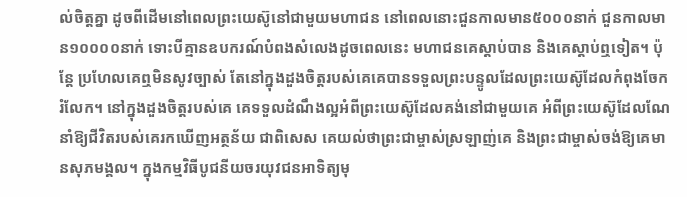ល់ចិត្តគ្នា ដូចពីដើមនៅពេលព្រះយេស៊ូនៅជាមួយមហាជន នៅពេលនោះជួនកាលមាន៥០០០នាក់ ជួនកាលមាន១០០០០នាក់ ទោះបីគ្មានឧបករណ៍បំពងសំលេងដូចពេលនេះ មហាជនគេស្ដាប់បាន និងគេស្ដាប់ឮទៀត។ ប៉ុន្តែ ប្រហែលគេឮមិនសូវច្បាស់ តែនៅក្នុងដួងចិត្តរបស់គេគេបានទទួលព្រះបន្ទូលដែលព្រះយេស៊ូដែលកំពុងចែករំលែក។ នៅក្នុងដួងចិត្តរបស់គេ គេទទួលដំណឹងល្អអំពីព្រះយេស៊ូដែលគង់នៅជាមួយគេ អំពីព្រះយេស៊ូដែលណែនាំឱ្យជីវិតរបស់គេរកឃើញអត្ថន័យ ជាពិសេស គេយល់ថាព្រះជាម្ចាស់ស្រឡាញ់គេ និងព្រះជាម្ចាស់ចង់ឱ្យគេមានសុភមង្គល។ ក្នុងកម្មវិធីបូជនីយចរយុវជនអាទិត្យមុ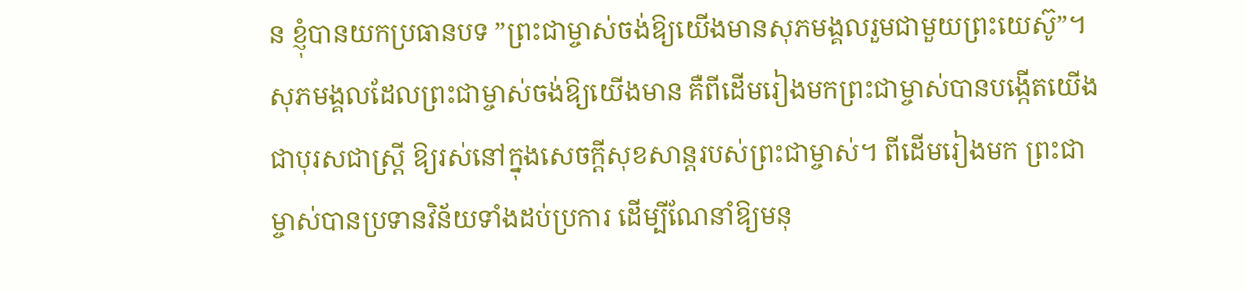ន ខ្ញុំបានយកប្រធានបទ ”ព្រះជាម្ចាស់ចង់ឱ្យយើងមានសុភមង្គលរួមជាមួយព្រះយេស៊ូ”។ សុភមង្គលដែលព្រះជាម្ចាស់ចង់ឱ្យយើងមាន គឺពីដើមរៀងមកព្រះជាម្ចាស់បានបង្កើតយើងជាបុរសជាស្រ្តី ឱ្យរស់នៅក្នុងសេចក្ដីសុខសាន្តរបស់ព្រះជាម្ចាស់។ ពីដើមរៀងមក ព្រះជាម្ចាស់បានប្រទានវិន័យទាំងដប់ប្រការ ដើម្បីណែនាំឱ្យមនុ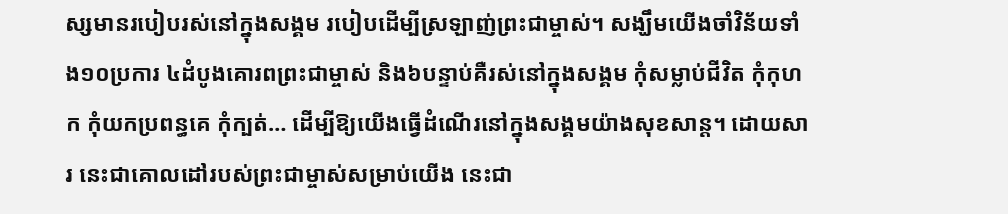ស្សមានរបៀបរស់នៅក្នុងសង្គម របៀបដើម្បីស្រឡាញ់ព្រះជាម្ចាស់។ សង្ឃឹមយើងចាំវិន័យទាំង១០ប្រការ ៤ដំបូងគោរពព្រះជាម្ចាស់ និង៦បន្ទាប់គឺរស់នៅក្នុងសង្គម កុំសម្លាប់ជីវិត កុំកុហក កុំយកប្រពន្ធគេ កុំក្បត់… ដើម្បីឱ្យយើងធ្វើដំណើរនៅក្នុងសង្គមយ៉ាងសុខសាន្ត។ ដោយសារ នេះជាគោលដៅរបស់ព្រះជាម្ចាស់សម្រាប់យើង នេះជា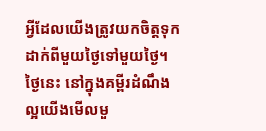អ្វីដែលយើងត្រូវយកចិត្តទុកដាក់ពីមួយថ្ងៃទៅមួយថ្ងៃ។ ថ្ងៃនេះ នៅក្នុងគម្ពីរដំណឹងល្អយើងមើលមួ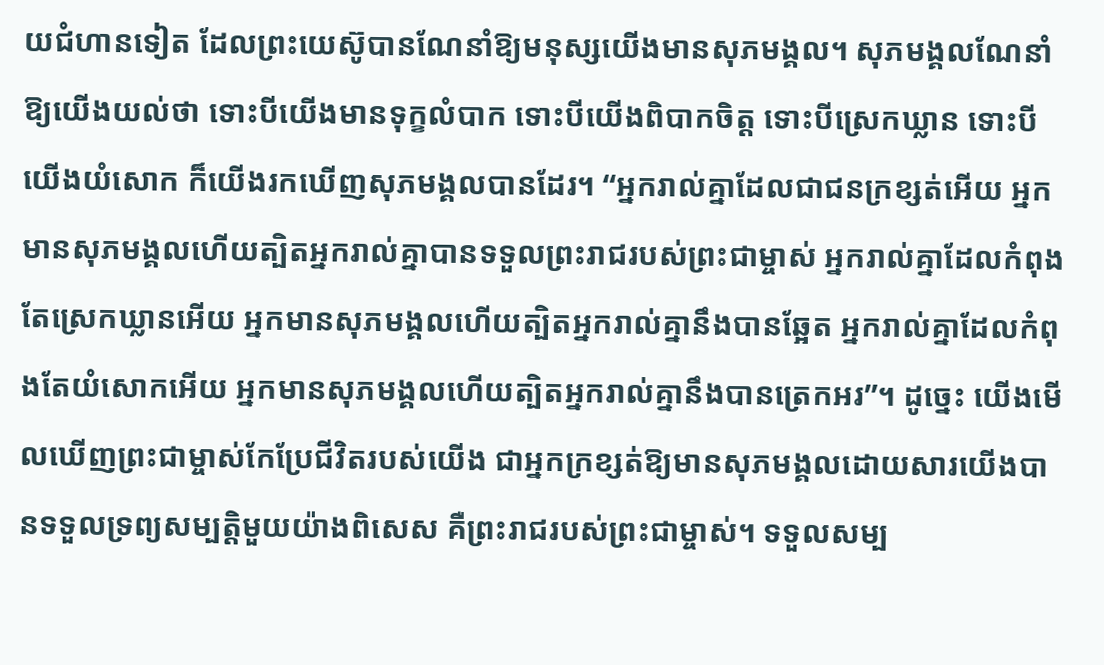យជំហានទៀត ដែលព្រះយេស៊ូបានណែនាំឱ្យមនុស្សយើងមានសុភមង្គល។ សុភមង្គលណែនាំឱ្យយើងយល់ថា ទោះបីយើងមានទុក្ខលំបាក ទោះបីយើងពិបាកចិត្ត ទោះបីស្រេកឃ្លាន ទោះបីយើងយំសោក ក៏យើងរកឃើញសុភមង្គលបានដែរ។ “អ្នករាល់គ្នាដែលជាជនក្រខ្សត់អើយ អ្នកមានសុភមង្គលហើយត្បិតអ្នករាល់គ្នាបានទទួលព្រះរាជរបស់ព្រះជាម្ចាស់ អ្នករាល់គ្នាដែលកំពុងតែស្រេកឃ្លានអើយ អ្នកមានសុភមង្គលហើយត្បិតអ្នករាល់គ្នានឹងបានឆ្អែត អ្នករាល់គ្នាដែលកំពុងតែយំសោកអើយ អ្នកមានសុភមង្គលហើយត្បិតអ្នករាល់គ្នានឹងបានត្រេកអរ”។ ដូច្នេះ យើងមើលឃើញព្រះជាម្ចាស់កែប្រែជីវិតរបស់យើង ជាអ្នកក្រខ្សត់ឱ្យមានសុភមង្គលដោយសារយើងបានទទួលទ្រព្យសម្បត្តិមួយយ៉ាងពិសេស គឺព្រះរាជរបស់ព្រះជាម្ចាស់។ ទទួលសម្ប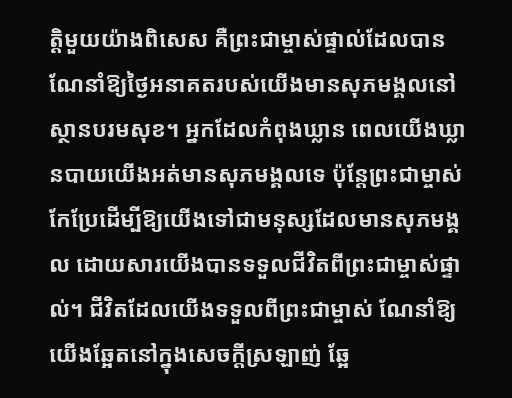ត្តិមួយយ៉ាងពិសេស គឺព្រះជាម្ចាស់ផ្ទាល់ដែលបានណែនាំឱ្យថ្ងៃអនាគតរបស់យើងមានសុភមង្គលនៅស្ថានបរមសុខ។ អ្នកដែលកំពុងឃ្លាន ពេលយើងឃ្លានបាយយើងអត់មានសុភមង្គលទេ ប៉ុន្តែព្រះជាម្ចាស់កែប្រែដើម្បីឱ្យយើងទៅជាមនុស្សដែលមានសុភមង្គល ដោយសារយើងបានទទួលជីវិតពីព្រះជាម្ចាស់ផ្ទាល់។ ជីវិតដែលយើងទទួលពីព្រះជាម្ចាស់ ណែនាំឱ្យយើងឆ្អែតនៅក្នុងសេចក្ដីស្រឡាញ់ ឆ្អែ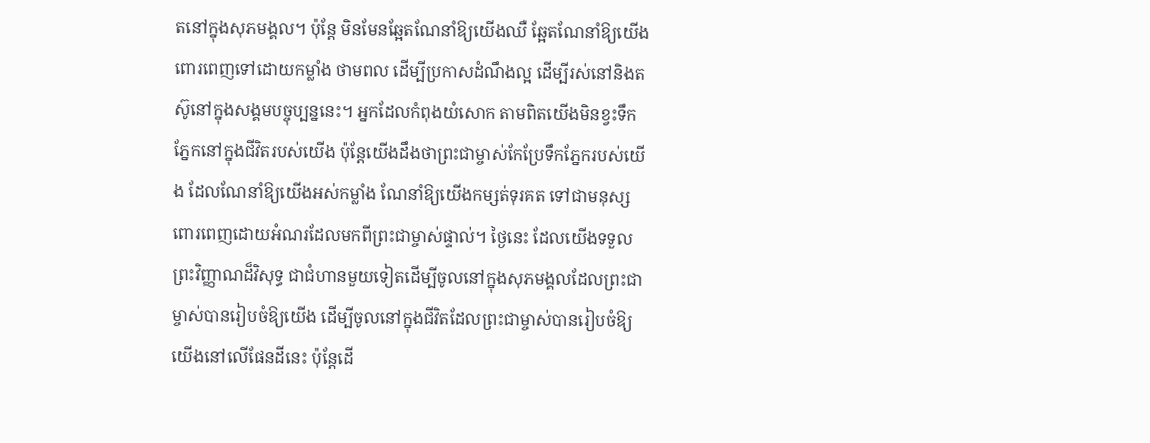តនៅក្នុងសុភមង្គល។ ប៉ុន្តែ មិនមែនឆ្អែតណែនាំឱ្យយើងឈឺ ឆ្អែតណែនាំឱ្យយើងពោរពេញទៅដោយកម្លាំង ថាមពល ដើម្បីប្រកាសដំណឹងល្អ ដើម្បីរស់នៅនិងតស៊ូនៅក្នុងសង្គមបច្ចុប្បន្ននេះ។ អ្នកដែលកំពុងយំសោក តាមពិតយើងមិនខ្វះទឹកភ្នែកនៅក្នុងជីវិតរបស់យើង ប៉ុន្តែយើងដឹងថាព្រះជាម្ចាស់កែប្រែទឹកភ្នែករបស់យើង ដែលណែនាំឱ្យយើងអស់កម្លាំង ណែនាំឱ្យយើងកម្សត់ទុរគត ទៅជាមនុស្សពោរពេញដោយអំណរដែលមកពីព្រះជាម្ចាស់ផ្ទាល់។ ថ្ងៃនេះ ដែលយើងទទួលព្រះវិញ្ញាណដ៏វិសុទ្ធ ជាជំហានមួយទៀតដើម្បីចូលនៅក្នុងសុភមង្គលដែលព្រះជាម្ចាស់បានរៀបចំឱ្យយើង ដើម្បីចូលនៅក្នុងជីវិតដែលព្រះជាម្ចាស់បានរៀបចំឱ្យយើងនៅលើផែនដីនេះ ប៉ុន្តែដើ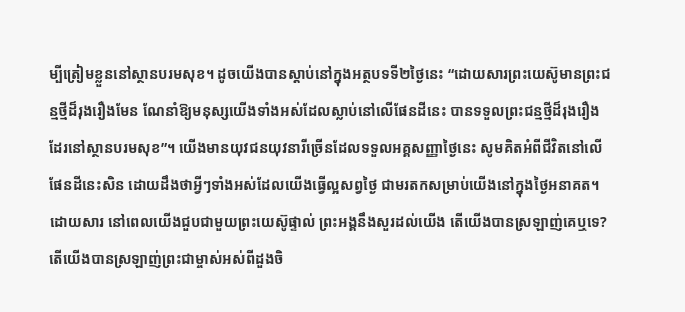ម្បីត្រៀមខ្លួននៅស្ថានបរមសុខ។ ដូចយើងបានស្ដាប់នៅក្នុងអត្ថបទទី២ថ្ងៃនេះ “ដោយសារព្រះយេស៊ូមានព្រះជន្មថ្មីដ៏រុងរឿងមែន ណែនាំឱ្យមនុស្សយើងទាំងអស់ដែលស្លាប់នៅលើផែនដីនេះ បានទទួលព្រះជន្មថ្មីដ៏រុងរឿងដែរនៅស្ថានបរមសុខ”។ យើងមានយុវជនយុវនារីច្រើនដែលទទួលអគ្គសញ្ញាថ្ងៃនេះ សូមគិតអំពីជីវិតនៅលើផែនដីនេះសិន ដោយដឹងថាអ្វីៗទាំងអស់ដែលយើងធ្វើល្អសព្វថ្ងៃ ជាមរតកសម្រាប់យើងនៅក្នុងថ្ងៃអនាគត។ ដោយសារ នៅពេលយើងជួបជាមួយព្រះយេស៊ូផ្ទាល់ ព្រះអង្គនឹងសួរដល់យើង តើយើងបានស្រឡាញ់គេឬទេ? តើយើងបានស្រឡាញ់ព្រះជាម្ចាស់អស់ពីដួងចិ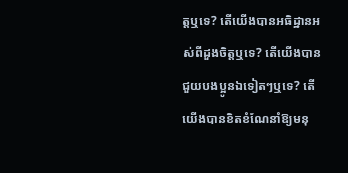ត្តឬទេ? តើយើងបានអធិដ្ឋានអស់ពីដួងចិត្តឬទេ? តើយើងបានជួយបងប្អូនឯទៀតៗឬទេ? តើយើងបានខិតខំណែនាំឱ្យមនុ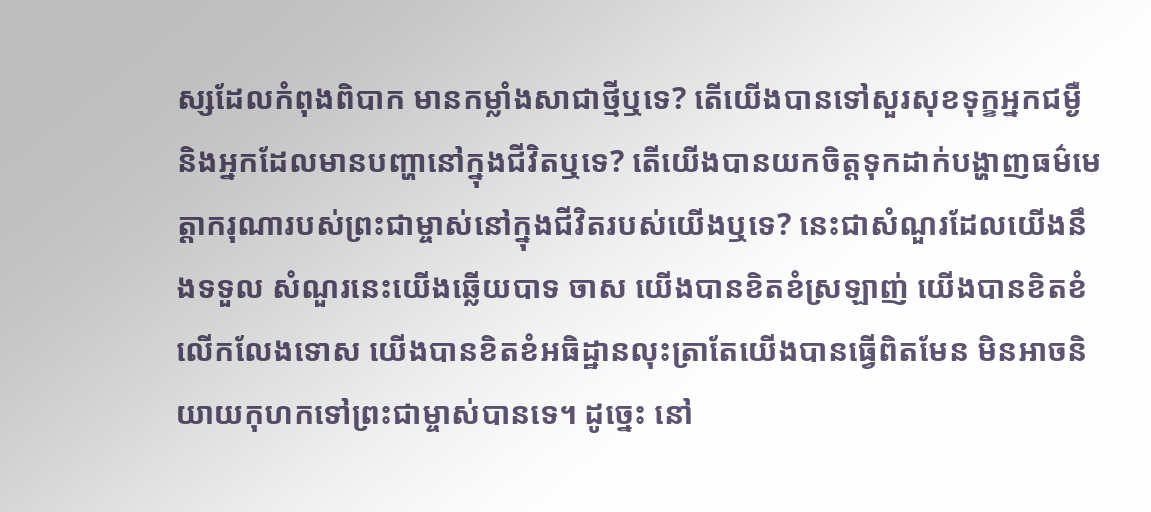ស្សដែលកំពុងពិបាក មានកម្លាំងសាជាថ្មីឬទេ? តើយើងបានទៅសួរសុខទុក្ខអ្នកជម្ងឺ និងអ្នកដែលមានបញ្ហានៅក្នុងជីវិតឬទេ? តើយើងបានយកចិត្តទុកដាក់បង្ហាញធម៌មេត្តាករុណារបស់ព្រះជាម្ចាស់នៅក្នុងជីវិតរបស់យើងឬទេ? នេះជាសំណួរដែលយើងនឹងទទួល សំណួរនេះយើងឆ្លើយបាទ ចាស យើងបានខិតខំស្រឡាញ់ យើងបានខិតខំលើកលែងទោស យើងបានខិតខំអធិដ្ឋានលុះត្រាតែយើងបានធ្វើពិតមែន មិនអាចនិយាយកុហកទៅព្រះជាម្ចាស់បានទេ។ ដូច្នេះ នៅ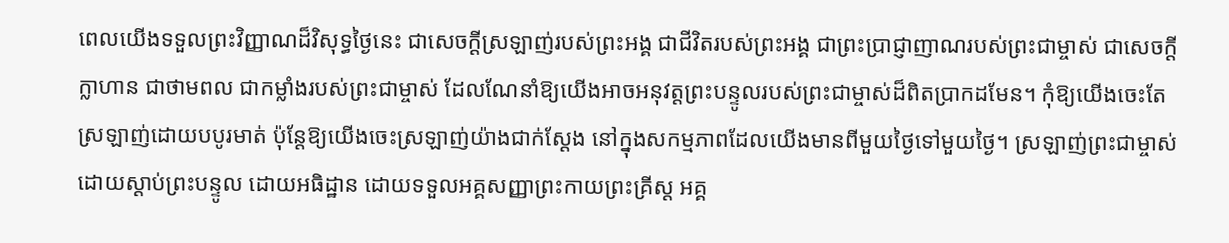ពេលយើងទទួលព្រះវិញ្ញាណដ៏វិសុទ្ធថ្ងៃនេះ ជាសេចក្ដីស្រឡាញ់របស់ព្រះអង្គ ជាជីវិតរបស់ព្រះអង្គ ជាព្រះប្រាជ្ញាញាណរបស់ព្រះជាម្ចាស់ ជាសេចក្ដីក្លាហាន ជាថាមពល ជាកម្លាំងរបស់ព្រះជាម្ចាស់ ដែលណែនាំឱ្យយើងអាចអនុវត្តព្រះបន្ទូលរបស់ព្រះជាម្ចាស់ដ៏ពិតប្រាកដមែន។ កុំឱ្យយើងចេះតែស្រឡាញ់ដោយបបូរមាត់ ប៉ុន្តែឱ្យយើងចេះស្រឡាញ់យ៉ាងជាក់ស្ដែង នៅក្នុងសកម្មភាពដែលយើងមានពីមួយថ្ងៃទៅមួយថ្ងៃ។ ស្រឡាញ់ព្រះជាម្ចាស់ ដោយស្ដាប់ព្រះបន្ទូល ដោយអធិដ្ឋាន ដោយទទួលអគ្គសញ្ញាព្រះកាយព្រះគ្រីស្ត អគ្គ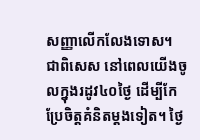សញ្ញាលើកលែងទោស។ ជាពិសេស នៅពេលយើងចូលក្នុងរដូវ៤០ថ្ងៃ ដើម្បីកែប្រែចិត្តគំនិតម្ដងទៀត។ ថ្ងៃ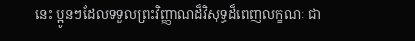នេះ ប្អូនៗដែលទទួលព្រះវិញ្ញាណដ៏វិសុទ្ធដ៏ពេញលក្ខណៈ ជា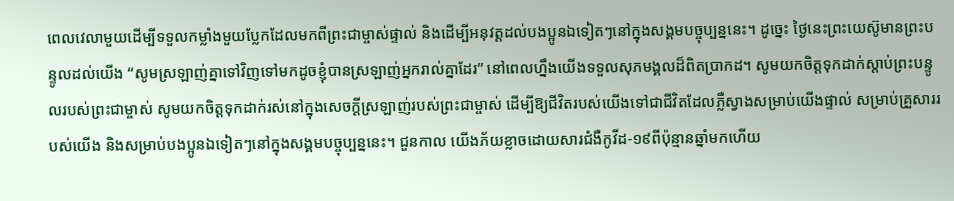ពេលវេលាមួយដើម្បីទទួលកម្លាំងមួយប្លែកដែលមកពីព្រះជាម្ចាស់ផ្ទាល់ និងដើម្បីអនុវត្តដល់បងប្អូនឯទៀតៗនៅក្នុងសង្គមបច្ចុប្បន្ននេះ។ ដូច្នេះ ថ្ងៃនេះព្រះយេស៊ូមានព្រះបន្ទូលដល់យើង “សូមស្រឡាញ់គ្នាទៅវិញទៅមកដូចខ្ញុំបានស្រឡាញ់អ្នករាល់គ្នាដែរ” នៅពេលហ្នឹងយើងទទួលសុភមង្គលដ៏ពិតប្រាកដ។ សូមយកចិត្តទុកដាក់ស្ដាប់ព្រះបន្ទូលរបស់ព្រះជាម្ចាស់ សូមយកចិត្តទុកដាក់រស់នៅក្នុងសេចក្ដីស្រឡាញ់របស់ព្រះជាម្ចាស់ ដើម្បីឱ្យជីវិតរបស់យើងទៅជាជីវិតដែលភ្លឺស្វាងសម្រាប់យើងផ្ទាល់ សម្រាប់គ្រួសាររបស់យើង និងសម្រាប់បងប្អូនឯទៀតៗនៅក្នុងសង្គមបច្ចុប្បន្ននេះ។ ជួនកាល យើងភ័យខ្លាចដោយសារជំងឺកូវីដ-១៩ពីប៉ុន្មានឆ្នាំមកហើយ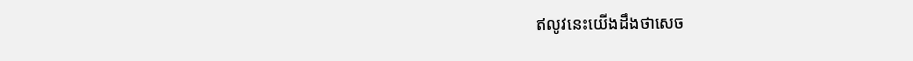ឥលូវនេះយើងដឹងថាសេច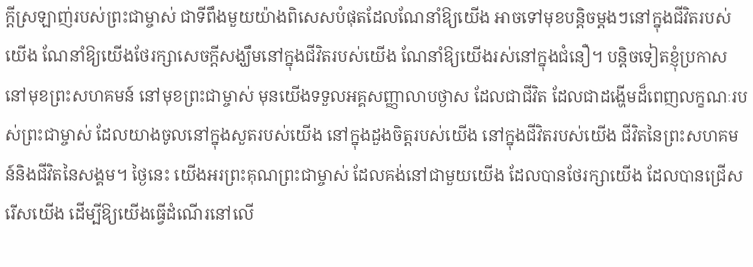ក្ដីស្រឡាញ់របស់ព្រះជាម្ចាស់ ជាទីពឹងមួយយ៉ាងពិសេសបំផុតដែលណែនាំឱ្យយើង អាចទៅមុខបន្តិចម្តងៗនៅក្នុងជីវិតរបស់យើង ណែនាំឱ្យយើងថែរក្សាសេចក្ដីសង្ឃឹមនៅក្នុងជីវិតរបស់យើង ណែនាំឱ្យយើងរស់នៅក្នុងជំនឿ។ បន្តិចទៀតខ្ញុំប្រកាសនៅមុខព្រះសហគមន៍ នៅមុខព្រះជាម្ចាស់ មុនយើងទទួលអគ្គសញ្ញាលាបថ្ងាស ដែលជាជីវិត ដែលជាដង្ហើមដ៏ពេញលក្ខណៈរបស់ព្រះជាម្ចាស់ ដែលយាងចូលនៅក្នុងសួតរបស់យើង នៅក្នុងដួងចិត្តរបស់យើង នៅក្នុងជីវិតរបស់យើង ជីវិតនៃព្រះសហគមន៍និងជីវិតនៃសង្គម។ ថ្ងៃនេះ យើងអរព្រះគុណព្រះជាម្ចាស់ ដែលគង់នៅជាមួយយើង ដែលបានថែរក្សាយើង ដែលបានជ្រើសរើសយើង ដើម្បីឱ្យយើងធ្វើដំណើរនៅលើ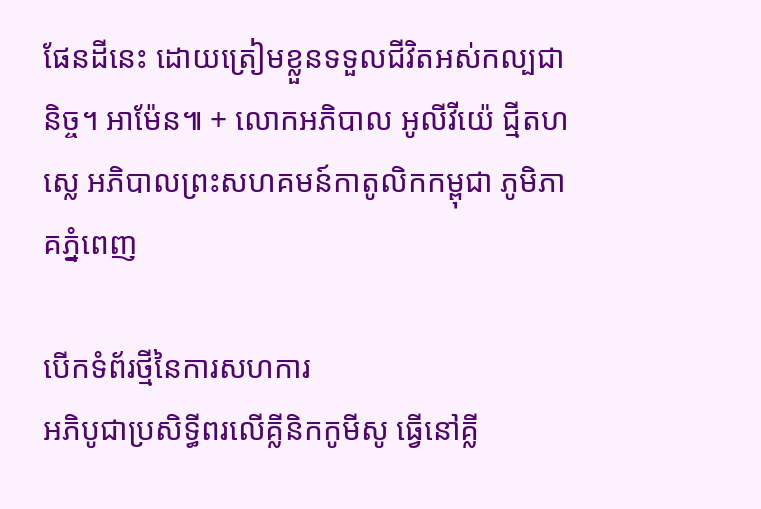ផែនដីនេះ ដោយត្រៀមខ្លួនទទួលជីវិតអស់កល្បជានិច្ច។ អាម៉ែន៕ + លោកអភិបាល អូលីវីយ៉េ ជ្មីតហស្លេ អភិបាលព្រះសហគមន៍កាតូលិកកម្ពុជា ភូមិភាគភ្នំពេញ

បើកទំព័រថ្មីនៃការសហការ
អភិបូជាប្រសិទ្ធីពរលើគ្លីនិកកូមីសូ ធ្វើនៅគ្លី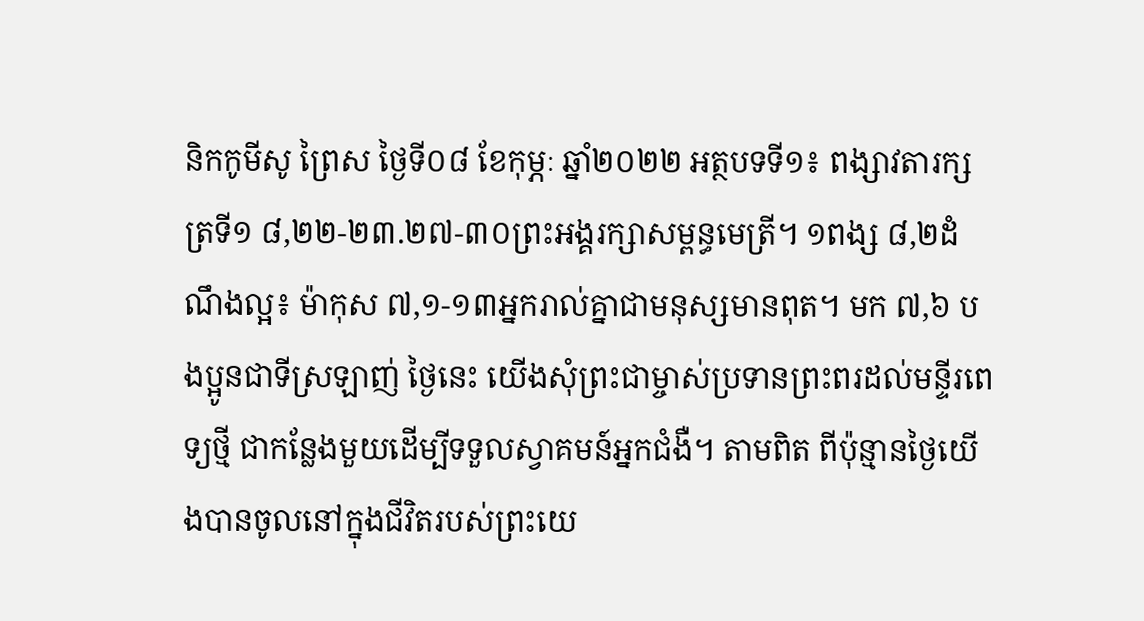និកកូមីសូ ព្រៃស ថ្ងៃទី០៨ ខែកុម្ភៈ ឆ្នាំ២០២២ អត្ថបទទី១៖ ពង្សាវតារក្សត្រទី១ ៨,២២-២៣.២៧-៣០ព្រះអង្គរក្សាសម្ពន្ធមេត្រី។ ១ពង្ស ៨,២ដំណឹងល្អ៖ ម៉ាកុស ៧,១-១៣អ្នករាល់គ្នាជាមនុស្សមានពុត។ មក ៧,៦ បងប្អូនជាទីស្រឡាញ់ ថ្ងៃនេះ យើងសុំព្រះជាម្ចាស់ប្រទានព្រះពរដល់មន្ទីរពេទ្យថ្មី ជាកន្លែងមួយដើម្បីទទួលស្វាគមន៍អ្នកជំងឺ។ តាមពិត ពីប៉ុន្មានថ្ងៃយើងបានចូលនៅក្នុងជីវិតរបស់ព្រះយេ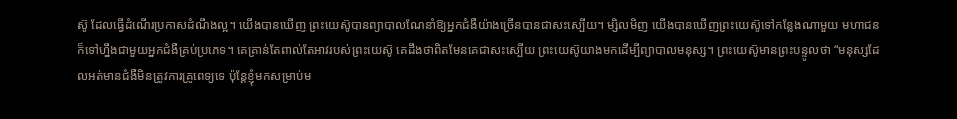ស៊ូ ដែលធ្វើដំណើរប្រកាសដំណឹងល្អ។ យើងបានឃើញ ព្រះយេស៊ូបានព្យាបាលណែនាំឱ្យអ្នកជំងឺយ៉ាងច្រើនបានជាសះស្បើយ។ ម្សិលមិញ យើងបានឃើញព្រះយេស៊ូទៅកន្លែងណាមួយ មហាជនក៏ទៅហ្នឹងជាមួយអ្នកជំងឺគ្រប់ប្រភេទ។ គេគ្រាន់តែពាល់តែអាវរបស់ព្រះយេស៊ូ គេដឹងថាពិតមែនគេជាសះស្បើយ ព្រះយេស៊ូយាងមកដើម្បីព្យាបាលមនុស្ស។ ព្រះយេស៊ូមានព្រះបន្ទូលថា “មនុស្សដែលអត់មានជំងឺមិនត្រូវការគ្រូពេទ្យទេ ប៉ុន្តែខ្ញុំមកសម្រាប់ម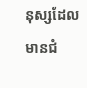នុស្សដែលមានជំ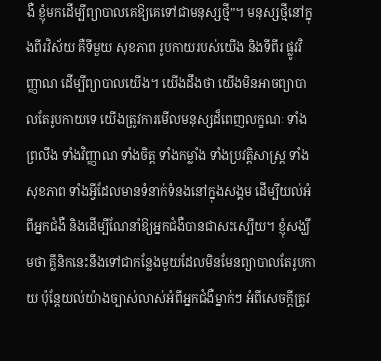ងឺ ខ្ញុំមកដើម្បីព្យាបាលគេឱ្យគេទៅជាមនុស្សថ្មី”។ មនុស្សថ្មីនៅក្នុងពីរវិស័យ គឺទីមួយ សុខភាព រូបកាយរបស់យើង និងទីពីរ ផ្លូវវិញ្ញាណ ដើម្បីព្យាបាលយើង។ យើងដឹងថា យើងមិនអាចព្យាបាលតែរូបកាយទេ យើងត្រូវការមើលមនុស្សដ៏ពេញលក្ខណៈ ទាំងព្រលឹង ទាំងវិញ្ញាណ ទាំងចិត្ត ទាំងកម្លាំង ទាំងប្រវត្តិសាស្រ្ត ទាំងសុខភាព ទាំងអ្វីដែលមានទំនាក់ទំនងនៅក្នុងសង្គម ដើម្បីយល់អំពីអ្នកជំងឺ និងដើម្បីណែនាំឱ្យអ្នកជំងឺបានជាសះស្បើយ។ ខ្ញុំសង្ឃឹមថា គ្លីនិកនេះនឹងទៅជាកន្លែងមួយដែលមិនមែនព្យាបាលតែរូបកាយ ប៉ុន្តែយល់យ៉ាងច្បាស់លាស់អំពីអ្នកជំងឺម្នាក់ៗ អំពីសេចក្ដីត្រូវ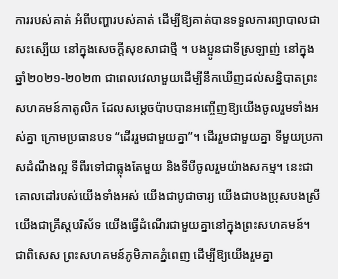ការរបស់គាត់ អំពីបញ្ហារបស់គាត់ ដើម្បីឱ្យគាត់បានទទួលការព្យាបាលជាសះស្បើយ នៅក្នុងសេចក្ដីសុខសាជាថ្មី ។ បងប្អូនជាទីស្រឡាញ់ នៅក្នុងឆ្នាំ២០២១-២០២៣ ជាពេលវេលាមួយដើម្បីនឹកឃើញដល់សន្និបាតព្រះសហគមន៍កាតូលិក ដែលសម្ដេចប៉ាបបានអញ្ចើញឱ្យយើងចូលរួមទាំងអស់គ្នា ក្រោមប្រធានបទ “ដើររួមជាមួយគ្នា”។ ដើររួមជាមួយគ្នា ទីមួយប្រកាសដំណឹងល្អ ទីពីរទៅជាធ្លុងតែមួយ និងទីបីចូលរួមយ៉ាងសកម្ម។ នេះជាគោលដៅរបស់យើងទាំងអស់ យើងជាបូជាចារ្យ យើងជាបងប្រុសបងស្រី យើងជាគ្រីស្តបរិស័ទ យើងធ្វើដំណើរជាមួយគ្នានៅក្នុងព្រះសហគមន៍។ ជាពិសេស ព្រះសហគមន៍ភូមិភាគភ្នំពេញ ដើម្បីឱ្យយើងរួមគ្នា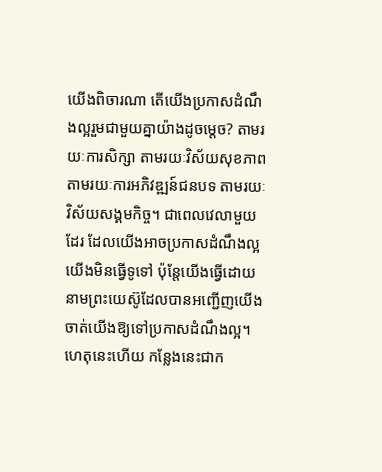យើងពិចារណា តើយើងប្រកាសដំណឹងល្អរួមជាមួយគ្នាយ៉ាងដូចម្ដេច? តាមរយៈការសិក្សា តាមរយៈវិស័យសុខភាព តាមរយៈការអភិវឌ្ឍន៍ជនបទ តាមរយៈវិស័យសង្គមកិច្ច។ ជាពេលវេលាមួយដែរ ដែលយើងអាចប្រកាសដំណឹងល្អ យើងមិនធ្វើទូទៅ ប៉ុន្តែយើងធ្វើដោយនាមព្រះយេស៊ូដែលបានអញ្ជើញយើង ចាត់យើងឱ្យទៅប្រកាសដំណឹងល្អ។ ហេតុនេះហើយ កន្លែងនេះជាក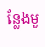ន្លែងមួ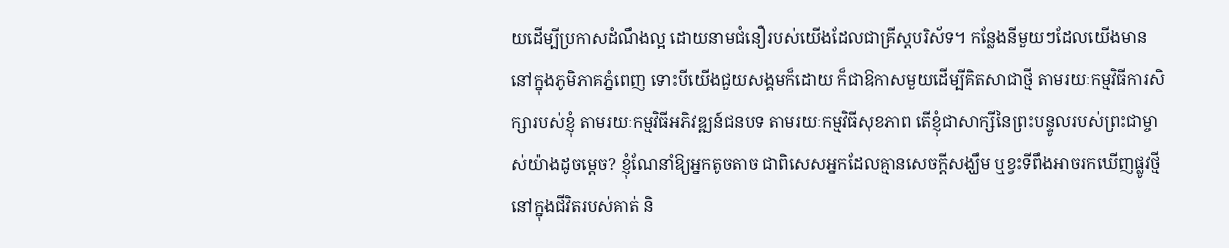យដើម្បីប្រកាសដំណឹងល្អ ដោយនាមជំនឿរបស់យើងដែលជាគ្រីស្តបរិស័ទ។ កន្លែងនីមួយៗដែលយើងមាននៅក្នុងភូមិភាគភ្នំពេញ ទោះបីយើងជួយសង្គមក៏ដោយ ក៏ជាឱកាសមួយដើម្បីគិតសាជាថ្មី តាមរយៈកម្មវិធីការសិក្សារបស់ខ្ញុំ តាមរយៈកម្មវិធីអភិវឌ្ឍន៍ជនបទ តាមរយៈកម្មវិធីសុខភាព តើខ្ញុំជាសាក្សីនៃព្រះបន្ទូលរបស់ព្រះជាម្ចាស់យ៉ាងដូចម្ដេច? ខ្ញុំណែនាំឱ្យអ្នកតូចតាច ជាពិសេសអ្នកដែលគ្មានសេចក្ដីសង្ឃឹម ឬខ្វះទីពឹងអាចរកឃើញផ្លូវថ្មីនៅក្នុងជីវិតរបស់គាត់ និ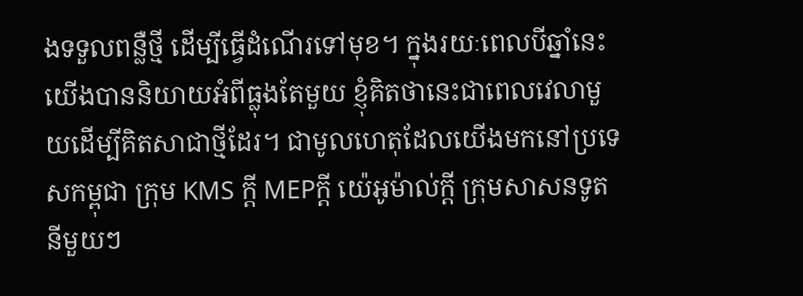ងទទួលពន្លឺថ្មី ដើម្បីធ្វើដំណើរទៅមុខ។ ក្នុងរយៈពេលបីឆ្នាំនេះ យើងបាននិយាយអំពីធ្លុងតែមួយ ខ្ញុំគិតថានេះជាពេលវេលាមួយដើម្បីគិតសាជាថ្មីដែរ។ ជាមូលហេតុដែលយើងមកនៅប្រទេសកម្ពុជា ក្រុម KMS ក្ដី MEPក្ដី យ៉េអូម៉ាល់ក្ដី ក្រុមសាសនទូតនីមួយៗ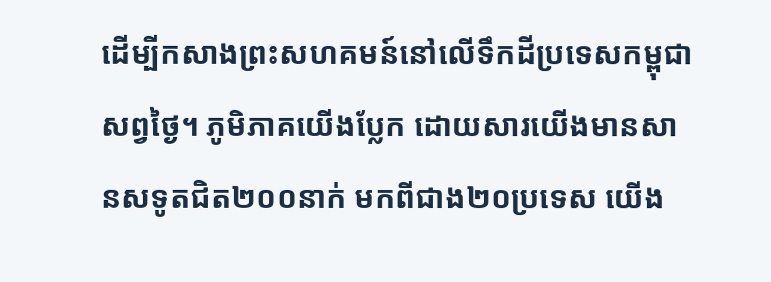ដើម្បីកសាងព្រះសហគមន៍នៅលើទឹកដីប្រទេសកម្ពុជាសព្វថ្ងៃ។ ភូមិភាគយើងប្លែក ដោយសារយើងមានសានសទូតជិត២០០នាក់ មកពីជាង២០ប្រទេស យើង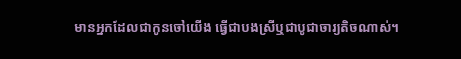មានអ្នកដែលជាកូនចៅយើង ធ្វើជាបងស្រីឬជាបូជាចារ្យតិចណាស់។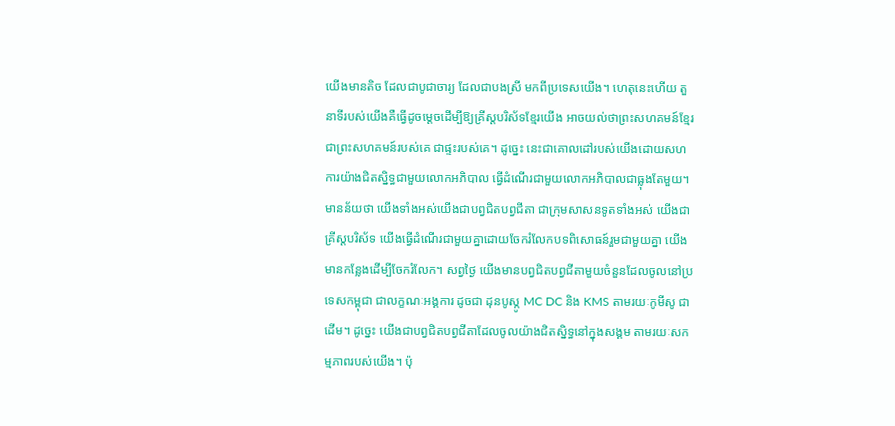យើងមានតិច ដែលជាបូជាចារ្យ ដែលជាបងស្រី មកពីប្រទេសយើង។ ហេតុនេះហើយ តួនាទីរបស់យើងគឺធ្វើដូចម្ដេចដើម្បីឱ្យគ្រីស្តបរិស័ទខ្មែរយើង អាចយល់ថាព្រះសហគមន៍ខ្មែរជាព្រះសហគមន៍របស់គេ ជាផ្ទះរបស់គេ។ ដូច្នេះ នេះជាគោលដៅរបស់យើងដោយសហការយ៉ាងជិតស្និទ្ធជាមួយលោកអភិបាល ធ្វើដំណើរជាមួយលោកអភិបាលជាធ្លុងតែមួយ។ មានន័យថា យើងទាំងអស់យើងជាបព្វជិតបព្វជីតា ជាក្រុមសាសនទូតទាំងអស់ យើងជាគ្រីស្តបរិស័ទ យើងធ្វើដំណើរជាមួយគ្នាដោយចែករំលែកបទពិសោធន៍រួមជាមួយគ្នា យើងមានកន្លែងដើម្បីចែករំលែក។ សព្វថ្ងៃ យើងមានបព្វជិតបព្វជីតាមួយចំនួនដែលចូលនៅប្រទេសកម្ពុជា ជាលក្ខណៈអង្គការ ដូចជា ដុនបូស្កូ MC DC និង KMS តាមរយៈកូមីសូ ជាដើម។ ដូច្នេះ យើងជាបព្វជិតបព្វជីតាដែលចូលយ៉ាងជិតស្និទ្ធនៅក្នុងសង្គម តាមរយៈសកម្មភាពរបស់យើង។ ប៉ុ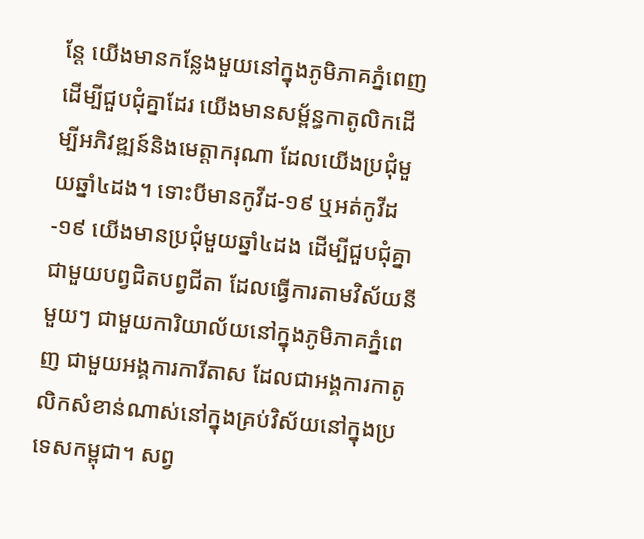ន្តែ យើងមានកន្លែងមួយនៅក្នុងភូមិភាគភ្នំពេញ ដើម្បីជួបជុំគ្នាដែរ យើងមានសម្ព័ន្ធកាតូលិកដើម្បីអភិវឌ្ឍន៍និងមេត្តាករុណា ដែលយើងប្រជុំមួយឆ្នាំ៤ដង។ ទោះបីមានកូវីដ-១៩ ឬអត់កូវីដ-១៩ យើងមានប្រជុំមួយឆ្នាំ៤ដង ដើម្បីជួបជុំគ្នាជាមួយបព្វជិតបព្វជីតា ដែលធ្វើការតាមវិស័យនីមួយៗ ជាមួយការិយាល័យនៅក្នុងភូមិភាគភ្នំពេញ ជាមួយអង្គការការីតាស ដែលជាអង្គការកាតូលិកសំខាន់ណាស់នៅក្នុងគ្រប់វិស័យនៅក្នុងប្រទេសកម្ពុជា។ សព្វ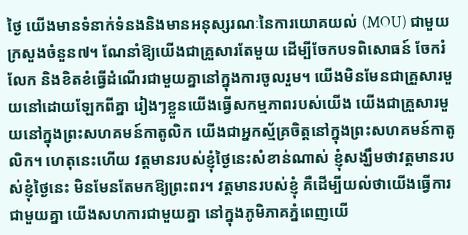ថ្ងៃ យើងមានទំនាក់ទំនងនិងមានអនុស្សរណៈនៃការយោគយល់ (MOU) ជាមួយក្រសួងចំនួន៧។ ណែនាំឱ្យយើងជាគ្រួសារតែមួយ ដើម្បីចែកបទពិសោធន៍ ចែករំលែក និងខិតខំធ្វើដំណើរជាមួយគ្នានៅក្នុងការចូលរួម។ យើងមិនមែនជាគ្រួសារមួយនៅដោយឡែកពីគ្នា រៀងៗខ្លួនយើងធ្វើសកម្មភាពរបស់យើង យើងជាគ្រួសារមួយនៅក្នុងព្រះសហគមន៍កាតូលិក យើងជាអ្នកស្ម័គ្រចិត្តនៅក្នុងព្រះសហគមន៍កាតូលិក។ ហេតុនេះហើយ វត្តមានរបស់ខ្ញុំថ្ងៃនេះសំខាន់ណាស់ ខ្ញុំសង្ឃឹមថាវត្តមានរបស់ខ្ញុំថ្ងៃនេះ មិនមែនតែមកឱ្យព្រះពរ។ វត្តមានរបស់ខ្ញុំ គឺដើម្បីយល់ថាយើងធ្វើការជាមួយគ្នា យើងសហការជាមួយគ្នា នៅក្នុងភូមិភាគភ្នំពេញយើ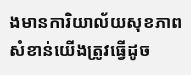ងមានការិយាល័យសុខភាព សំខាន់យើងត្រូវធ្វើដូច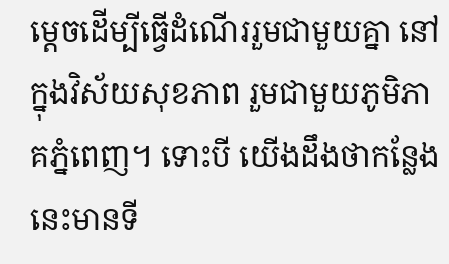ម្ដេចដើម្បីធ្វើដំណើររួមជាមួយគ្នា នៅក្នុងវិស័យសុខភាព រួមជាមួយភូមិភាគភ្នំពេញ។ ទោះបី យើងដឹងថាកន្លែងនេះមានទី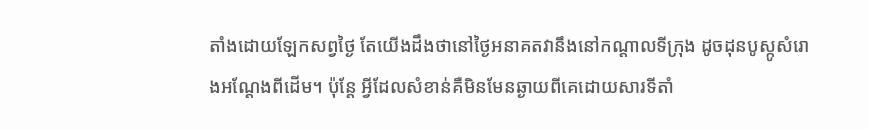តាំងដោយឡែកសព្វថ្ងៃ តែយើងដឹងថានៅថ្ងៃអនាគតវានឹងនៅកណ្ដាលទីក្រុង ដូចដុនបូស្កូសំរោងអណ្តែងពីដើម។ ប៉ុន្តែ អ្វីដែលសំខាន់គឺមិនមែនឆ្ងាយពីគេដោយសារទីតាំ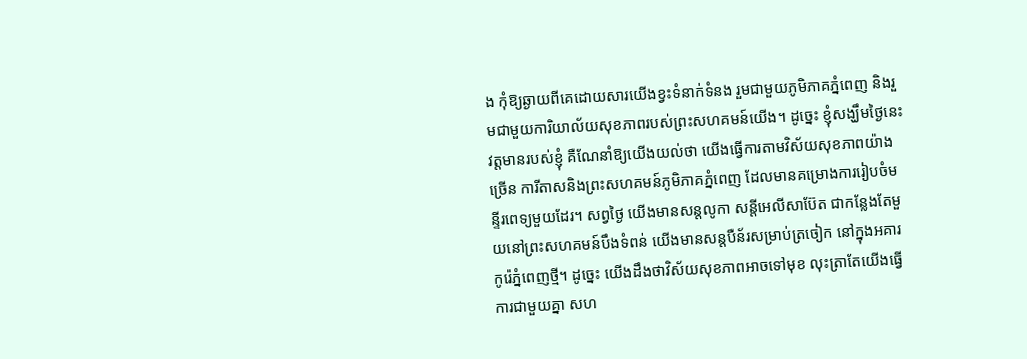ង កុំឱ្យឆ្ងាយពីគេដោយសារយើងខ្វះទំនាក់ទំនង រួមជាមួយភូមិភាគភ្នំពេញ និងរួមជាមួយការិយាល័យសុខភាពរបស់ព្រះសហគមន៍យើង។ ដូច្នេះ ខ្ញុំសង្ឃឹមថ្ងៃនេះវត្តមានរបស់ខ្ញុំ គឺណែនាំឱ្យយើងយល់ថា យើងធ្វើការតាមវិស័យសុខភាពយ៉ាងច្រើន ការីតាសនិងព្រះសហគមន៍ភូមិភាគភ្នំពេញ ដែលមានគម្រោងការរៀបចំមន្ទីរពេទ្យមួយដែរ។ សព្វថ្ងៃ យើងមានសន្តលូកា សន្តីអេលីសាប៊ែត ជាកន្លែងតែមួយនៅព្រះសហគមន៍បឹងទំពន់ យើងមានសន្តបឺន័រសម្រាប់ត្រចៀក នៅក្នុងអគារកូរ៉េភ្នំពេញថ្មី។ ដូច្នេះ យើងដឹងថាវិស័យសុខភាពអាចទៅមុខ លុះត្រាតែយើងធ្វើការជាមួយគ្នា សហ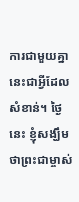ការជាមួយគ្នា នេះជាអ្វីដែលសំខាន់។ ថ្ងៃនេះ ខ្ញុំសង្ឃឹមថាព្រះជាម្ចាស់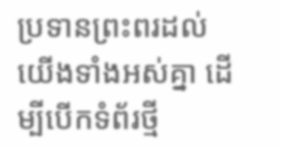ប្រទានព្រះពរដល់យើងទាំងអស់គ្នា ដើម្បីបើកទំព័រថ្មី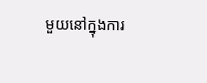មួយនៅក្នុងការ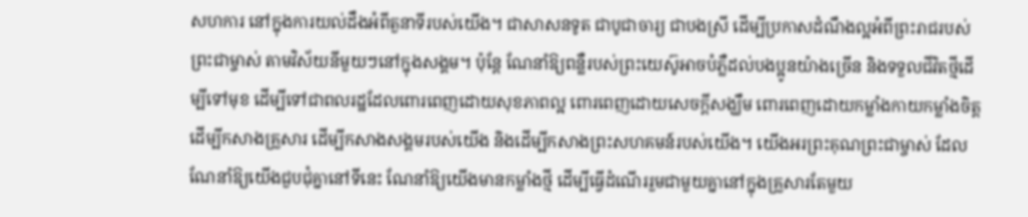សហការ នៅក្នុងការយល់ដឹងអំពីតួនាទីរបស់យើង។ ជាសាសនទូត ជាបូជាចារ្យ ជាបងស្រី ដើម្បីប្រកាសដំណឹងល្អអំពីព្រះរាជរបស់ព្រះជាម្ចាស់ តាមវិស័យនីមួយៗនៅក្នុងសង្គម។ ប៉ុន្តែ ណែនាំឱ្យពន្លឺរបស់ព្រះយេស៊ូអាចបំភ្លឺដល់បងប្អូនយ៉ាងច្រើន និងទទួលជីវិតថ្មីដើម្បីទៅមុខ ដើម្បីទៅជាពលរដ្ឋដែលពោរពេញដោយសុខភាពល្អ ពោរពេញដោយសេចក្ដីសង្ឃឹម ពោរពេញដោយកម្លាំងកាយកម្លាំងចិត្ត ដើម្បីកសាងគ្រួសារ ដើម្បីកសាងសង្គមរបស់យើង និងដើម្បីកសាងព្រះសហគមន៍របស់យើង។ យើងអរព្រះគុណព្រះជាម្ចាស់ ដែលណែនាំឱ្យយើងជួបជុំគ្នានៅទីនេះ ណែនាំឱ្យយើងមានកម្លាំងថ្មី ដើម្បីធ្វើដំណើររួមជាមួយគ្នានៅក្នុងគ្រួសារតែមួយ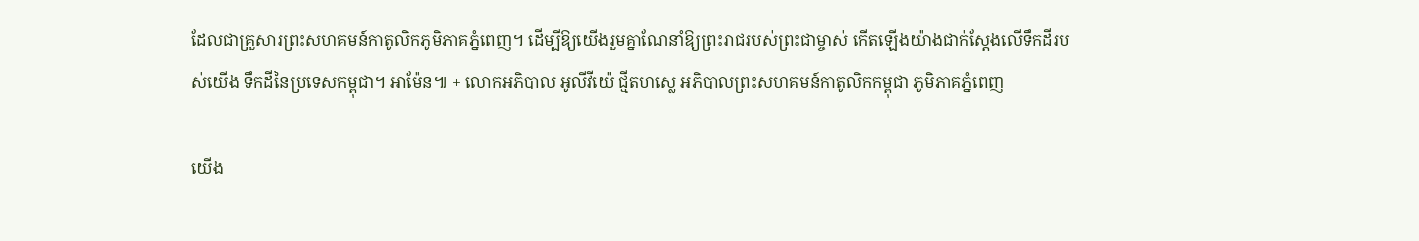ដែលជាគ្រួសារព្រះសហគមន៍កាតូលិកភូមិភាគភ្នំពេញ។ ដើម្បីឱ្យយើងរួមគ្នាណែនាំឱ្យព្រះរាជរបស់ព្រះជាម្ចាស់ កើតឡើងយ៉ាងជាក់ស្ដែងលើទឹកដីរបស់យើង ទឹកដីនៃប្រទេសកម្ពុជា។ អាម៉ែន៕ + លោកអភិបាល អូលីវីយ៉េ ជ្មីតហស្លេ អភិបាលព្រះសហគមន៍កាតូលិកកម្ពុជា ភូមិភាគភ្នំពេញ

យើង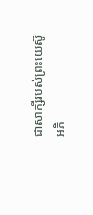ជាសាក្សីរបស់ព្រះយេស៊ូ
អភិ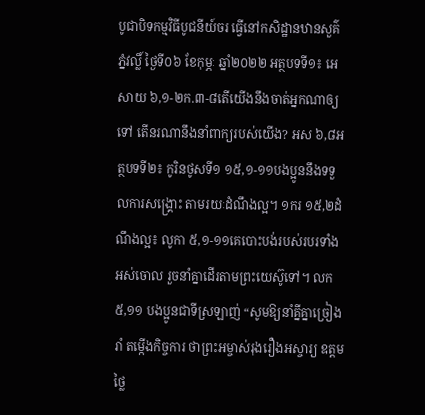បូជាបិទកម្មវិធីបូជនីយ៍ចរ ធ្វើនៅកសិដ្ឋានឋានសួគ៌ ភ្នំវល្លិ៍ ថ្ងៃទី០៦ ខែកុម្ភៈ ឆ្នាំ២០២២ អត្ថបទទី១៖ អេសាយ ៦,១-២ក.៣-៨តើយើងនឹងចាត់អ្នកណាឲ្យទៅ តើនរណានឹងនាំពាក្យរបស់យើង? អស ៦,៨អត្ថបទទី២៖ កូរិនថូសទី១ ១៥,១-១១បងប្អូននឹងទទួលការសង្គ្រោះ តាមរយៈដំណឹងល្អ។ ១ករ ១៥,២ដំណឹងល្អ៖ លូកា ៥,១-១១គេបោះបង់របស់របរទាំងអស់ចោល រួចនាំគ្នាដើរតាមព្រះយេស៊ូទៅ។ លក ៥,១១ បងប្អូនជាទីស្រឡាញ់ “សូមឱ្យនាំគ្នីគ្នាច្រៀងរាំ តម្កើងកិច្ចការ ថាព្រះអម្ចាស់រុងរឿងអស្ចារ្យ ឧត្ដមថ្លៃ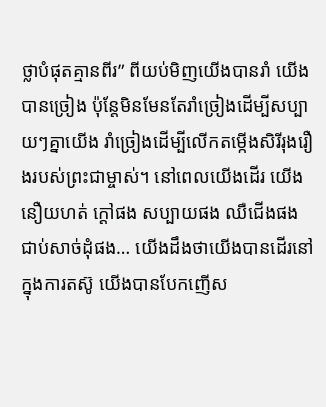ថ្លាបំផុតគ្មានពីរ” ពីយប់មិញយើងបានរាំ យើងបានច្រៀង ប៉ុន្តែមិនមែនតែរាំច្រៀងដើម្បីសប្បាយៗគ្នាយើង រាំច្រៀងដើម្បីលើកតម្កើងសិរីរុងរឿងរបស់ព្រះជាម្ចាស់។ នៅពេលយើងដើរ យើងនឿយហត់ ក្ដៅផង សប្បាយផង ឈឺជើងផង ជាប់សាច់ដុំផង… យើងដឹងថាយើងបានដើរនៅក្នុងការតស៊ូ យើងបានបែកញើស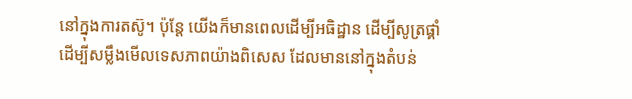នៅក្នុងការតស៊ូ។ ប៉ុន្តែ យើងក៏មានពេលដើម្បីអធិដ្ឋាន ដើម្បីសូត្រផ្គាំ ដើម្បីសម្លឹងមើលទេសភាពយ៉ាងពិសេស ដែលមាននៅក្នុងតំបន់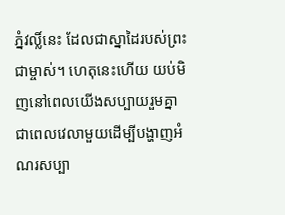ភ្នំវល្លិ៍នេះ ដែលជាស្នាដៃរបស់ព្រះជាម្ចាស់។ ហេតុនេះហើយ យប់មិញនៅពេលយើងសប្បាយរួមគ្នា ជាពេលវេលាមួយដើម្បីបង្ហាញអំណរសប្បា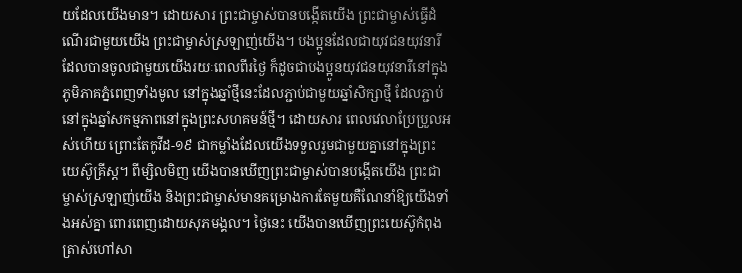យដែលយើងមាន។ ដោយសារ ព្រះជាម្ចាស់បានបង្កើតយើង ព្រះជាម្ចាស់ធ្វើដំណើរជាមួយយើង ព្រះជាម្ចាស់ស្រឡាញ់យើង។ បងប្អូនដែលជាយុវជនយុវនារី ដែលបានចូលជាមួយយើងរយៈពេលពីរថ្ងៃ ក៏ដូចជាបងប្អូនយុវជនយុវនារីនៅក្នុងភូមិភាគភ្នំពេញទាំងមូល នៅក្នុងឆ្នាំថ្មីនេះដែលភ្ជាប់ជាមួយឆ្នាំសិក្សាថ្មី ដែលភ្ជាប់នៅក្នុងឆ្នាំសកម្មភាពនៅក្នុងព្រះសហគមន៍ថ្មី។ ដោយសារ ពេលវេលាប្រែប្រួលអស់ហើយ ព្រោះតែកូវីដ-១៩ ជាកម្លាំងដែលយើងទទួលរួមជាមួយគ្នានៅក្នុងព្រះយេស៊ូគ្រីស្ត។ ពីម្សិលមិញ យើងបានឃើញព្រះជាម្ចាស់បានបង្កើតយើង ព្រះជាម្ចាស់ស្រឡាញ់យើង និងព្រះជាម្ចាស់មានគម្រោងការតែមួយគឺណែនាំឱ្យយើងទាំងអស់គ្នា ពោរពេញដោយសុភមង្គល។ ថ្ងៃនេះ យើងបានឃើញព្រះយេស៊ូកំពុងត្រាស់ហៅសា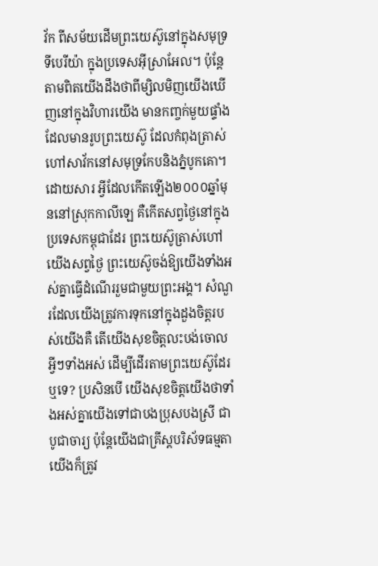វ័ក ពីសម័យដើមព្រះយេស៊ូនៅក្នុងសមុទ្រទីបេរីយ៉ា ក្នុងប្រទេសអ៊ីស្រាអែល។ ប៉ុន្តែ តាមពិតយើងដឹងថាពីម្សិលមិញយើងឃើញនៅក្នុងវិហារយើង មានកញ្ចក់មួយផ្ទាំងដែលមានរូបព្រះយេស៊ូ ដែលកំពុងត្រាស់ហៅសាវ័កនៅសមុទ្រកែបនិងភ្នំបូកគោ។ ដោយសារ អ្វីដែលកើតឡើង២០០០ឆ្នាំមុននៅស្រុកកាលីឡេ គឺកើតសព្វថ្ងៃនៅក្នុងប្រទេសកម្ពុជាដែរ ព្រះយេស៊ូត្រាស់ហៅយើងសព្វថ្ងៃ ព្រះយេស៊ូចង់ឱ្យយើងទាំងអស់គ្នាធ្វើដំណើររួមជាមួយព្រះអង្គ។ សំណួរដែលយើងត្រូវការទុកនៅក្នុងដួងចិត្តរបស់យើងគឺ តើយើងសុខចិត្តលះបង់ចោលអ្វីៗទាំងអស់ ដើម្បីដើរតាមព្រះយេស៊ូដែរឬទេ? ប្រសិនបើ យើងសុខចិត្តយើងថាទាំងអស់គ្នាយើងទៅជាបងប្រុសបងស្រី ជាបូជាចារ្យ ប៉ុន្តែយើងជាគ្រីស្តបរិស័ទធម្មតា យើងក៏ត្រូវ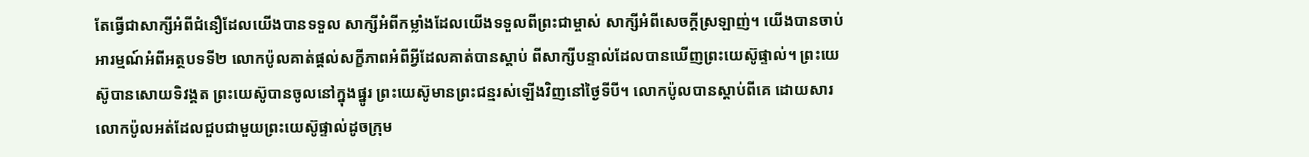តែធ្វើជាសាក្សីអំពីជំនឿដែលយើងបានទទួល សាក្សីអំពីកម្លាំងដែលយើងទទួលពីព្រះជាម្ចាស់ សាក្សីអំពីសេចក្ដីស្រឡាញ់។ យើងបានចាប់អារម្មណ៍អំពីអត្ថបទទី២ លោកប៉ូលគាត់ផ្ដល់សក្ខីភាពអំពីអ្វីដែលគាត់បានស្ដាប់ ពីសាក្សីបន្ទាល់ដែលបានឃើញព្រះយេស៊ូផ្ទាល់។ ព្រះយេស៊ូបានសោយទិវង្គត ព្រះយេស៊ូបានចូលនៅក្នុងផ្នូរ ព្រះយេស៊ូមានព្រះជន្មរស់ឡើងវិញនៅថ្ងៃទីបី។ លោកប៉ូលបានស្ដាប់ពីគេ ដោយសារលោកប៉ូលអត់ដែលជួបជាមួយព្រះយេស៊ូផ្ទាល់ដូចក្រុម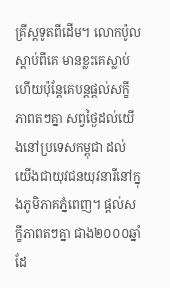គ្រីស្តទូតពីដើម។ លោកប៉ូលស្ដាប់ពីគេ មានខ្លះគេស្លាប់ហើយប៉ុន្តែគេបន្តផ្ដល់សក្ខីភាពតៗគ្នា សព្វថ្ងៃដល់យើងនៅប្រទេសកម្ពុជា ដល់យើងជាយុវជនយុវនារីនៅក្នុងភូមិភាគភ្នំពេញ។ ផ្ដល់សក្ខីភាពតៗគ្នា ជាង២០០០ឆ្នាំដែ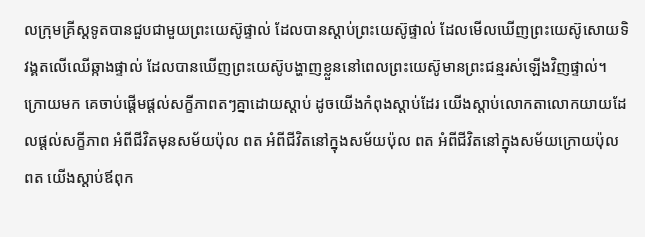លក្រុមគ្រីស្តទូតបានជួបជាមួយព្រះយេស៊ូផ្ទាល់ ដែលបានស្ដាប់ព្រះយេស៊ូផ្ទាល់ ដែលមើលឃើញព្រះយេស៊ូសោយទិវង្គតលើឈើឆ្កាងផ្ទាល់ ដែលបានឃើញព្រះយេស៊ូបង្ហាញខ្លួននៅពេលព្រះយេស៊ូមានព្រះជន្មរស់ឡើងវិញផ្ទាល់។ ក្រោយមក គេចាប់ផ្ដើមផ្ដល់សក្ខីភាពតៗគ្នាដោយស្ដាប់ ដូចយើងកំពុងស្ដាប់ដែរ យើងស្ដាប់លោកតាលោកយាយដែលផ្ដល់សក្ខីភាព អំពីជីវិតមុនសម័យប៉ុល ពត អំពីជីវិតនៅក្នុងសម័យប៉ុល ពត អំពីជីវិតនៅក្នុងសម័យក្រោយប៉ុល ពត យើងស្ដាប់ឪពុក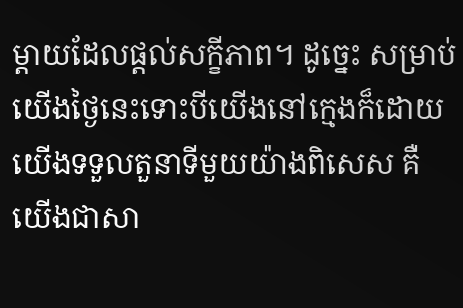ម្ដាយដែលផ្ដល់សក្ខីភាព។ ដូច្នេះ សម្រាប់យើងថ្ងៃនេះទោះបីយើងនៅក្មេងក៏ដោយ យើងទទួលតួនាទីមួយយ៉ាងពិសេស គឺយើងជាសា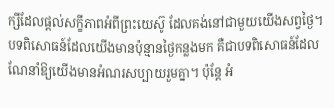ក្សីដែលផ្ដល់សក្ខីភាពអំពីព្រះយេស៊ូ ដែលគង់នៅជាមួយយើងសព្វថ្ងៃ។ បទពិសោធន៍ដែលយើងមានប៉ុន្មានថ្ងៃកន្លងមក គឺជាបទពិសោធន៍ដែលណែនាំឱ្យយើងមានអំណរសប្បាយរួមគ្នា។ ប៉ុន្តែ អំ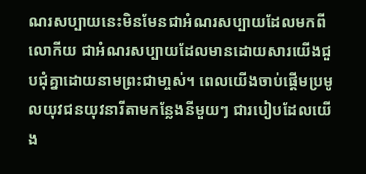ណរសប្បាយនេះមិនមែនជាអំណរសប្បាយដែលមកពីលោកីយ ជាអំណរសប្បាយដែលមានដោយសារយើងជួបជុំគ្នាដោយនាមព្រះជាមា្ចស់។ ពេលយើងចាប់ផ្ដើមប្រមូលយុវជនយុវនារីតាមកន្លែងនីមួយៗ ជារបៀបដែលយើង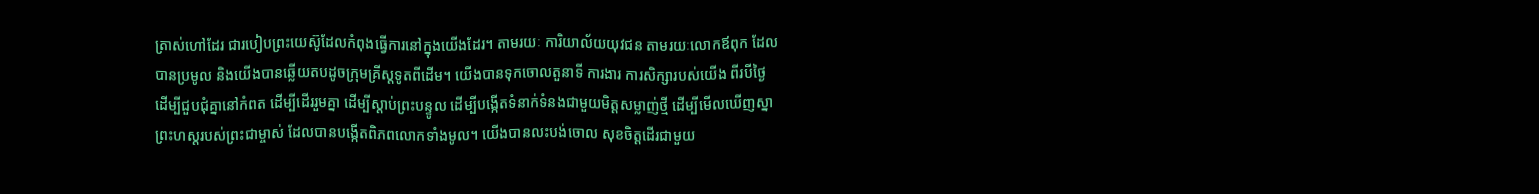ត្រាស់ហៅដែរ ជារបៀបព្រះយេស៊ូដែលកំពុងធ្វើការនៅក្នុងយើងដែរ។ តាមរយៈ ការិយាល័យយុវជន តាមរយៈលោកឪពុក ដែលបានប្រមូល និងយើងបានឆ្លើយតបដូចក្រុមគ្រីស្តទូតពីដើម។ យើងបានទុកចោលតួនាទី ការងារ ការសិក្សារបស់យើង ពីរបីថ្ងៃ ដើម្បីជួបជុំគ្នានៅកំពត ដើម្បីដើររួមគ្នា ដើម្បីស្ដាប់ព្រះបន្ទូល ដើម្បីបង្កើតទំនាក់ទំនងជាមួយមិត្តសម្លាញ់ថ្មី ដើម្បីមើលឃើញស្នាព្រះហស្តរបស់ព្រះជាម្ចាស់ ដែលបានបង្កើតពិភពលោកទាំងមូល។ យើងបានលះបង់ចោល សុខចិត្តដើរជាមួយ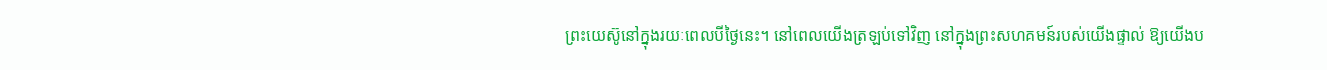ព្រះយេស៊ូនៅក្នុងរយៈពេលបីថ្ងៃនេះ។ នៅពេលយើងត្រឡប់ទៅវិញ នៅក្នុងព្រះសហគមន៍របស់យើងផ្ទាល់ ឱ្យយើងប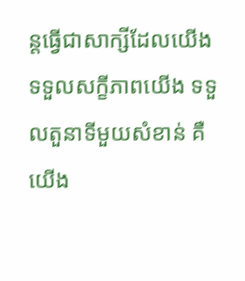ន្តធ្វើជាសាក្សីដែលយើងទទួលសក្ខីភាពយើង ទទួលតួនាទីមួយសំខាន់ គឺយើង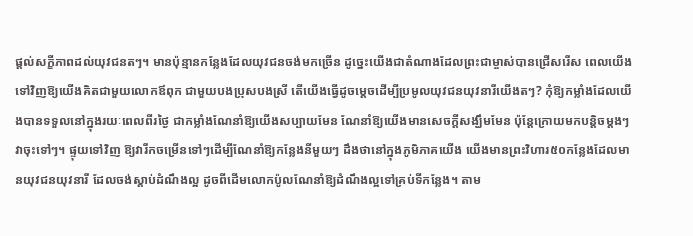ផ្ដល់សក្ខីភាពដល់យុវជនតៗ។ មានប៉ុន្មានកន្លែងដែលយុវជនចង់មកច្រើន ដូច្នេះយើងជាតំណាងដែលព្រះជាម្ចាស់បានជ្រើសរើស ពេលយើងទៅវិញឱ្យយើងគិតជាមួយលោកឪពុក ជាមួយបងប្រុសបងស្រី តើយើងធ្វើដូចម្ដេចដើម្បីប្រមូលយុវជនយុវនារីយើងតៗ? កុំឱ្យកម្លាំងដែលយើងបានទទួលនៅក្នុងរយៈពេលពីរថ្ងៃ ជាកម្លាំងណែនាំឱ្យយើងសប្បាយមែន ណែនាំឱ្យយើងមានសេចក្ដីសង្ឃឹមមែន ប៉ុន្តែក្រោយមកបន្តិចម្ដងៗវាចុះទៅៗ។ ផ្ទុយទៅវិញ ឱ្យវារីកចម្រើនទៅៗដើម្បីណែនាំឱ្យកន្លែងនីមួយៗ ដឹងថានៅក្នុងភូមិភាគយើង យើងមានព្រះវិហារ៥០កន្លែងដែលមានយុវជនយុវនារី ដែលចង់ស្ដាប់ដំណឹងល្អ ដូចពីដើមលោកប៉ូលណែនាំឱ្យដំណឹងល្អទៅគ្រប់ទីកន្លែង។ តាម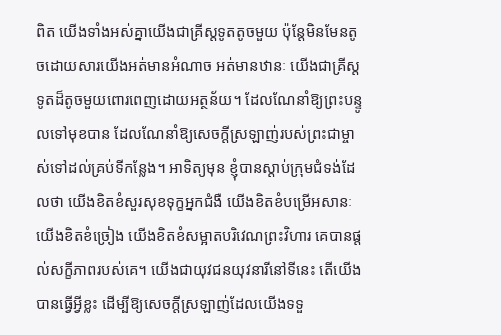ពិត យើងទាំងអស់គ្នាយើងជាគ្រីស្តទូតតូចមួយ ប៉ុន្តែមិនមែនតូចដោយសារយើងអត់មានអំណាច អត់មានឋានៈ យើងជាគ្រីស្តទូតដ៏តូចមួយពោរពេញដោយអត្ថន័យ។ ដែលណែនាំឱ្យព្រះបន្ទូលទៅមុខបាន ដែលណែនាំឱ្យសេចក្ដីស្រឡាញ់របស់ព្រះជាម្ចាស់ទៅដល់គ្រប់ទីកន្លែង។ អាទិត្យមុន ខ្ញុំបានស្ដាប់ក្រុមជំទង់ដែលថា យើងខិតខំសួរសុខទុក្ខអ្នកជំងឺ យើងខិតខំបម្រើអសានៈ យើងខិតខំច្រៀង យើងខិតខំសម្អាតបរិវេណព្រះវិហារ គេបានផ្តល់សក្ខីភាពរបស់គេ។ យើងជាយុវជនយុវនារីនៅទីនេះ តើយើងបានធ្វើអ្វីខ្លះ ដើម្បីឱ្យសេចក្ដីស្រឡាញ់ដែលយើងទទួ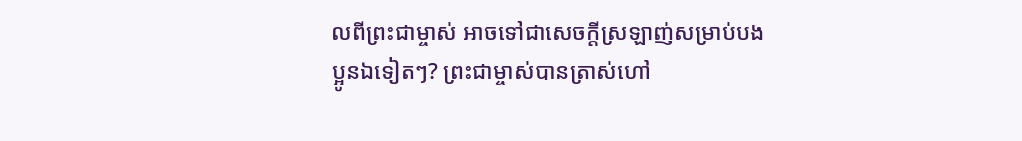លពីព្រះជាម្ចាស់ អាចទៅជាសេចក្ដីស្រឡាញ់សម្រាប់បងប្អូនឯទៀតៗ? ព្រះជាម្ចាស់បានត្រាស់ហៅ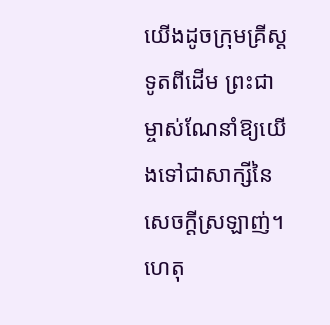យើងដូចក្រុមគ្រីស្តទូតពីដើម ព្រះជាម្ចាស់ណែនាំឱ្យយើងទៅជាសាក្សីនៃសេចក្ដីស្រឡាញ់។ ហេតុ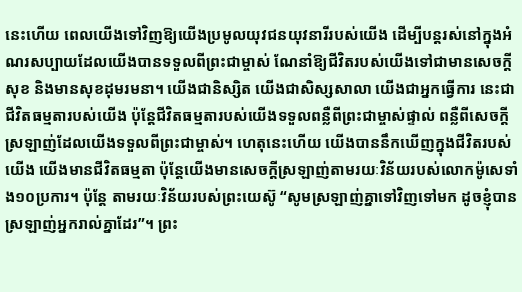នេះហើយ ពេលយើងទៅវិញឱ្យយើងប្រមូលយុវជនយុវនារីរបស់យើង ដើម្បីបន្តរស់នៅក្នុងអំណរសប្បាយដែលយើងបានទទួលពីព្រះជាម្ចាស់ ណែនាំឱ្យជីវិតរបស់យើងទៅជាមានសេចក្ដីសុខ និងមានសុខដុមរមនា។ យើងជានិស្សិត យើងជាសិស្សសាលា យើងជាអ្នកធ្វើការ នេះជាជីវិតធម្មតារបស់យើង ប៉ុន្តែជីវិតធម្មតារបស់យើងទទួលពន្លឺពីព្រះជាម្ចាស់ផ្ទាល់ ពន្លឺពីសេចក្ដីស្រឡាញ់ដែលយើងទទួលពីព្រះជាម្ចាស់។ ហេតុនេះហើយ យើងបាននឹកឃើញក្នុងជីវិតរបស់យើង យើងមានជីវិតធម្មតា ប៉ុន្តែយើងមានសេចក្ដីស្រឡាញ់តាមរយៈវិន័យរបស់លោកម៉ូសេទាំង១០ប្រការ។ ប៉ុន្តែ តាមរយៈវិន័យរបស់ព្រះយេស៊ូ “សូមស្រឡាញ់គ្នាទៅវិញទៅមក ដូចខ្ញុំបានស្រឡាញ់អ្នករាល់គ្នាដែរ”។ ព្រះ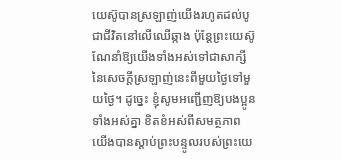យេស៊ូបានស្រឡាញ់យើងរហូតដល់បូជាជីវិតនៅលើឈើឆ្កាង ប៉ុន្តែព្រះយេស៊ូណែនាំឱ្យយើងទាំងអស់ទៅជាសាក្សីនៃសេចក្ដីស្រឡាញ់នេះពីមួយថ្ងៃទៅមួយថ្ងៃ។ ដូច្នេះ ខ្ញុំសូមអញ្ជើញឱ្យបងប្អូនទាំងអស់គ្នា ខិតខំអស់ពីសមត្ថភាព យើងបានស្ដាប់ព្រះបន្ទូលរបស់ព្រះយេ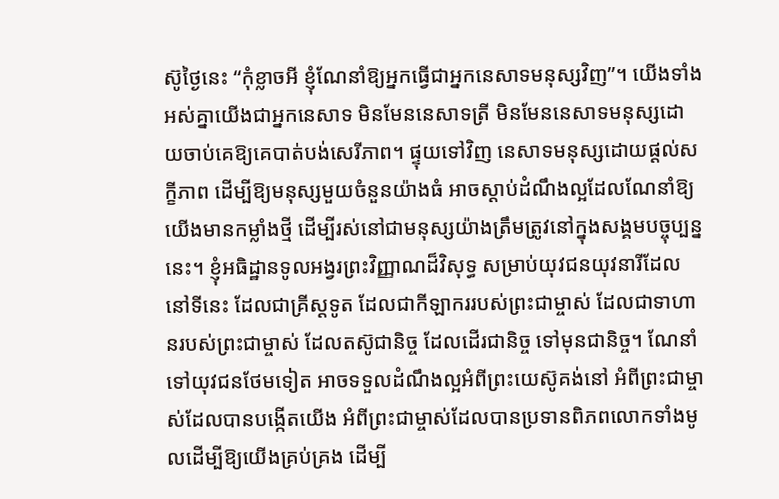ស៊ូថ្ងៃនេះ “កុំខ្លាចអី ខ្ញុំណែនាំឱ្យអ្នកធ្វើជាអ្នកនេសាទមនុស្សវិញ”។ យើងទាំងអស់គ្នាយើងជាអ្នកនេសាទ មិនមែននេសាទត្រី មិនមែននេសាទមនុស្សដោយចាប់គេឱ្យគេបាត់បង់សេរីភាព។ ផ្ទុយទៅវិញ នេសាទមនុស្សដោយផ្ដល់សក្ខីភាព ដើម្បីឱ្យមនុស្សមួយចំនួនយ៉ាងធំ អាចស្ដាប់ដំណឹងល្អដែលណែនាំឱ្យយើងមានកម្លាំងថ្មី ដើម្បីរស់នៅជាមនុស្សយ៉ាងត្រឹមត្រូវនៅក្នុងសង្គមបច្ចុប្បន្ននេះ។ ខ្ញុំអធិដ្ឋានទូលអង្វរព្រះវិញ្ញាណដ៏វិសុទ្ធ សម្រាប់យុវជនយុវនារីដែលនៅទីនេះ ដែលជាគ្រីស្តទូត ដែលជាកីឡាកររបស់ព្រះជាម្ចាស់ ដែលជាទាហានរបស់ព្រះជាម្ចាស់ ដែលតស៊ូជានិច្ច ដែលដើរជានិច្ច ទៅមុនជានិច្ច។ ណែនាំទៅយុវជនថែមទៀត អាចទទួលដំណឹងល្អអំពីព្រះយេស៊ូគង់នៅ អំពីព្រះជាម្ចាស់ដែលបានបង្កើតយើង អំពីព្រះជាម្ចាស់ដែលបានប្រទានពិភពលោកទាំងមូលដើម្បីឱ្យយើងគ្រប់គ្រង ដើម្បី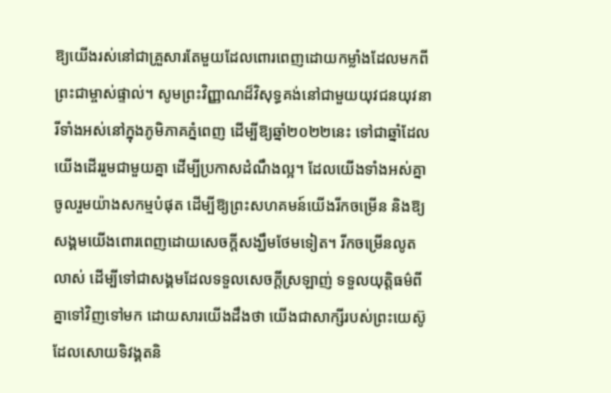ឱ្យយើងរស់នៅជាគ្រួសារតែមួយដែលពោរពេញដោយកម្លាំងដែលមកពីព្រះជាម្ចាស់ផ្ទាល់។ សូមព្រះវិញ្ញាណដ៏វិសុទ្ធគង់នៅជាមួយយុវជនយុវនារីទាំងអស់នៅក្នុងភូមិភាគភ្នំពេញ ដើម្បីឱ្យឆ្នាំ២០២២នេះ ទៅជាឆ្នាំដែលយើងដើររួមជាមួយគ្នា ដើម្បីប្រកាសដំណឹងល្អ។ ដែលយើងទាំងអស់គ្នា ចូលរួមយ៉ាងសកម្មបំផុត ដើម្បីឱ្យព្រះសហគមន៍យើងរីកចម្រើន និងឱ្យសង្គមយើងពោរពេញដោយសេចក្ដីសង្ឃឹមថែមទៀត។ រីកចម្រើនលូតលាស់ ដើម្បីទៅជាសង្គមដែលទទួលសេចក្ដីស្រឡាញ់ ទទួលយុត្តិធម៌ពីគ្នាទៅវិញទៅមក ដោយសារយើងដឹងថា យើងជាសាក្សីរបស់ព្រះយេស៊ូ ដែលសោយទិវង្គតនិ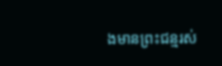ងមានព្រះជន្មរស់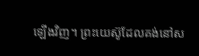ឡើងវិញ។ ព្រះយេស៊ូដែលគង់នៅស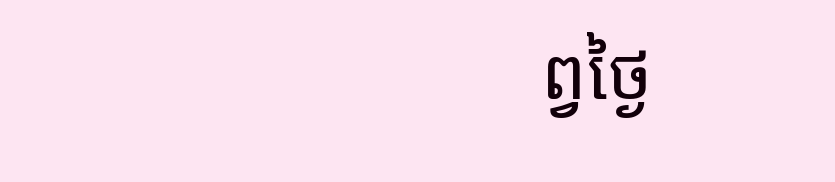ព្វថ្ងៃ